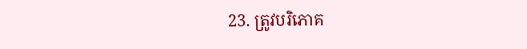23. ត្រូវបរិភោគ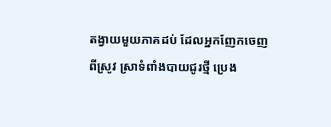តង្វាយមួយភាគដប់ ដែលអ្នកញែកចេញពីស្រូវ ស្រាទំពាំងបាយជូរថ្មី ប្រេង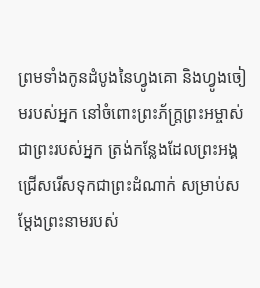ព្រមទាំងកូនដំបូងនៃហ្វូងគោ និងហ្វូងចៀមរបស់អ្នក នៅចំពោះព្រះភ័ក្ត្រព្រះអម្ចាស់ ជាព្រះរបស់អ្នក ត្រង់កន្លែងដែលព្រះអង្គជ្រើសរើសទុកជាព្រះដំណាក់ សម្រាប់សម្តែងព្រះនាមរបស់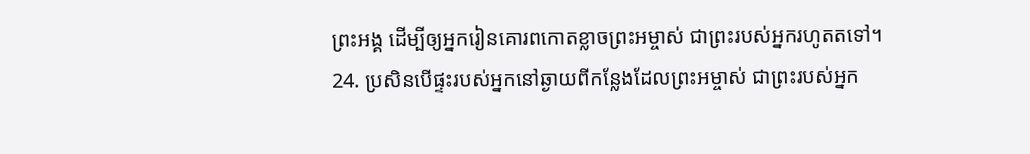ព្រះអង្គ ដើម្បីឲ្យអ្នករៀនគោរពកោតខ្លាចព្រះអម្ចាស់ ជាព្រះរបស់អ្នករហូតតទៅ។
24. ប្រសិនបើផ្ទះរបស់អ្នកនៅឆ្ងាយពីកន្លែងដែលព្រះអម្ចាស់ ជាព្រះរបស់អ្នក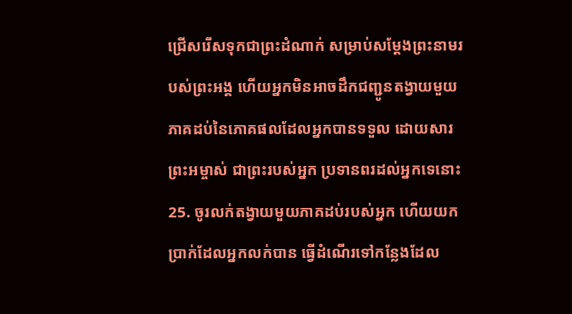ជ្រើសរើសទុកជាព្រះដំណាក់ សម្រាប់សម្តែងព្រះនាមរបស់ព្រះអង្គ ហើយអ្នកមិនអាចដឹកជញ្ជូនតង្វាយមួយភាគដប់នៃភោគផលដែលអ្នកបានទទួល ដោយសារព្រះអម្ចាស់ ជាព្រះរបស់អ្នក ប្រទានពរដល់អ្នកទេនោះ
25. ចូរលក់តង្វាយមួយភាគដប់របស់អ្នក ហើយយកប្រាក់ដែលអ្នកលក់បាន ធ្វើដំណើរទៅកន្លែងដែល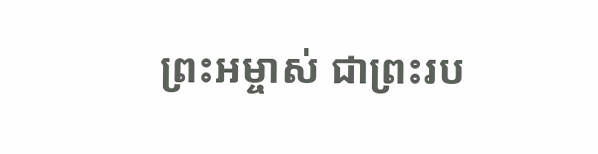ព្រះអម្ចាស់ ជាព្រះរប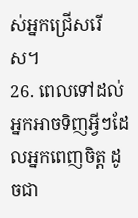ស់អ្នកជ្រើសរើស។
26. ពេលទៅដល់ អ្នកអាចទិញអ្វីៗដែលអ្នកពេញចិត្ត ដូចជា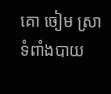គោ ចៀម ស្រាទំពាំងបាយ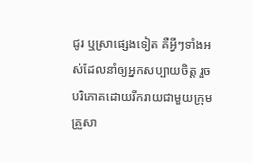ជូរ ឬស្រាផ្សេងទៀត គឺអ្វីៗទាំងអស់ដែលនាំឲ្យអ្នកសប្បាយចិត្ត រួចបរិភោគដោយរីករាយជាមួយក្រុមគ្រួសា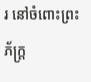រ នៅចំពោះព្រះភ័ក្ត្រ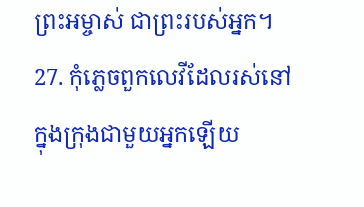ព្រះអម្ចាស់ ជាព្រះរបស់អ្នក។
27. កុំភ្លេចពួកលេវីដែលរស់នៅក្នុងក្រុងជាមួយអ្នកឡើយ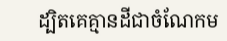ដ្បិតគេគ្មានដីជាចំណែកម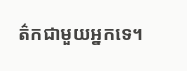ត៌កជាមួយអ្នកទេ។